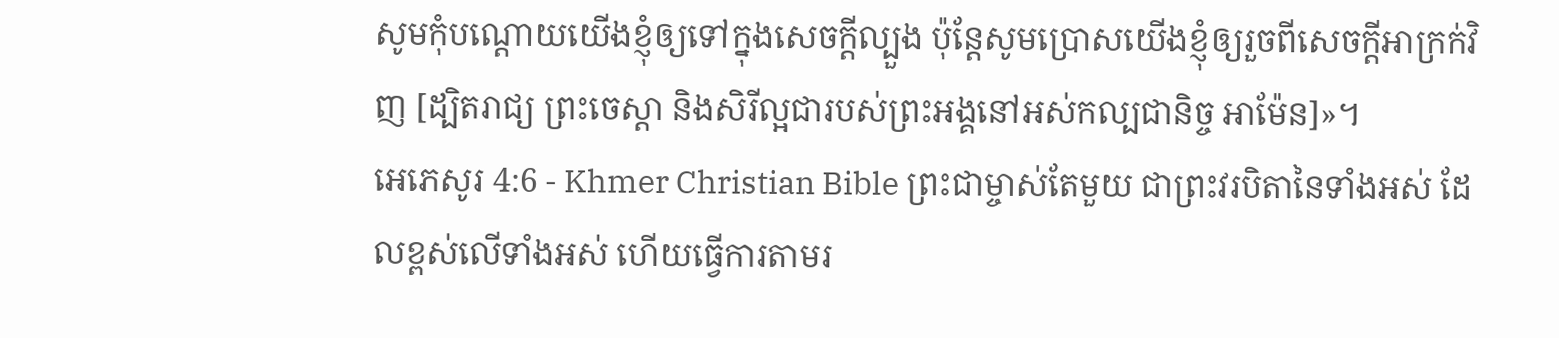សូមកុំបណ្ដោយយើងខ្ញុំឲ្យទៅក្នុងសេចក្ដីល្បួង ប៉ុន្ដែសូមប្រោសយើងខ្ញុំឲ្យរួចពីសេចក្ដីអាក្រក់វិញ [ដ្បិតរាជ្យ ព្រះចេស្ដា និងសិរីល្អជារបស់ព្រះអង្គនៅអស់កល្បជានិច្ច អាម៉ែន]»។
អេភេសូរ 4:6 - Khmer Christian Bible ព្រះជាម្ចាស់តែមួយ ជាព្រះវរបិតានៃទាំងអស់ ដែលខ្ពស់លើទាំងអស់ ហើយធ្វើការតាមរ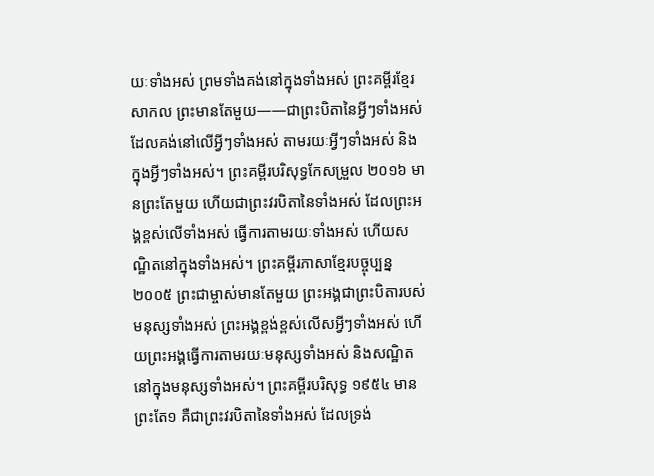យៈទាំងអស់ ព្រមទាំងគង់នៅក្នុងទាំងអស់ ព្រះគម្ពីរខ្មែរសាកល ព្រះមានតែមួយ——ជាព្រះបិតានៃអ្វីៗទាំងអស់ ដែលគង់នៅលើអ្វីៗទាំងអស់ តាមរយៈអ្វីៗទាំងអស់ និងក្នុងអ្វីៗទាំងអស់។ ព្រះគម្ពីរបរិសុទ្ធកែសម្រួល ២០១៦ មានព្រះតែមួយ ហើយជាព្រះវរបិតានៃទាំងអស់ ដែលព្រះអង្គខ្ពស់លើទាំងអស់ ធ្វើការតាមរយៈទាំងអស់ ហើយសណ្ឋិតនៅក្នុងទាំងអស់។ ព្រះគម្ពីរភាសាខ្មែរបច្ចុប្បន្ន ២០០៥ ព្រះជាម្ចាស់មានតែមួយ ព្រះអង្គជាព្រះបិតារបស់មនុស្សទាំងអស់ ព្រះអង្គខ្ពង់ខ្ពស់លើសអ្វីៗទាំងអស់ ហើយព្រះអង្គធ្វើការតាមរយៈមនុស្សទាំងអស់ និងសណ្ឋិតនៅក្នុងមនុស្សទាំងអស់។ ព្រះគម្ពីរបរិសុទ្ធ ១៩៥៤ មានព្រះតែ១ គឺជាព្រះវរបិតានៃទាំងអស់ ដែលទ្រង់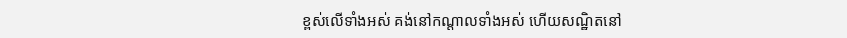ខ្ពស់លើទាំងអស់ គង់នៅកណ្តាលទាំងអស់ ហើយសណ្ឋិតនៅ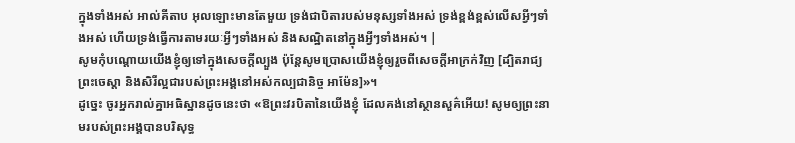ក្នុងទាំងអស់ អាល់គីតាប អុលឡោះមានតែមួយ ទ្រង់ជាបិតារបស់មនុស្សទាំងអស់ ទ្រង់ខ្ពង់ខ្ពស់លើសអ្វីៗទាំងអស់ ហើយទ្រង់ធ្វើការតាមរយៈអ្វីៗទាំងអស់ និងសណ្ឋិតនៅក្នុងអ្វីៗទាំងអស់។ |
សូមកុំបណ្ដោយយើងខ្ញុំឲ្យទៅក្នុងសេចក្ដីល្បួង ប៉ុន្ដែសូមប្រោសយើងខ្ញុំឲ្យរួចពីសេចក្ដីអាក្រក់វិញ [ដ្បិតរាជ្យ ព្រះចេស្ដា និងសិរីល្អជារបស់ព្រះអង្គនៅអស់កល្បជានិច្ច អាម៉ែន]»។
ដូច្នេះ ចូរអ្នករាល់គ្នាអធិស្ឋានដូចនេះថា «ឱព្រះវរបិតានៃយើងខ្ញុំ ដែលគង់នៅស្ថានសួគ៌អើយ! សូមឲ្យព្រះនាមរបស់ព្រះអង្គបានបរិសុទ្ធ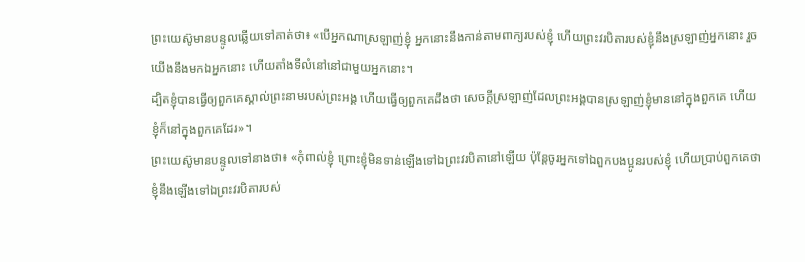ព្រះយេស៊ូមានបន្ទូលឆ្លើយទៅគាត់ថា៖ «បើអ្នកណាស្រឡាញ់ខ្ញុំ អ្នកនោះនឹងកាន់តាមពាក្យរបស់ខ្ញុំ ហើយព្រះវរបិតារបស់ខ្ញុំនឹងស្រឡាញ់អ្នកនោះ រួចយើងនឹងមកឯអ្នកនោះ ហើយតាំងទីលំនៅនៅជាមួយអ្នកនោះ។
ដ្បិតខ្ញុំបានធ្វើឲ្យពួកគេស្គាល់ព្រះនាមរបស់ព្រះអង្គ ហើយធ្វើឲ្យពួកគេដឹងថា សេចក្ដីស្រឡាញ់ដែលព្រះអង្គបានស្រឡាញ់ខ្ញុំមាននៅក្នុងពួកគេ ហើយខ្ញុំក៏នៅក្នុងពួកគេដែរ»។
ព្រះយេស៊ូមានបន្ទូលទៅនាងថា៖ «កុំពាល់ខ្ញុំ ព្រោះខ្ញុំមិនទាន់ឡើងទៅឯព្រះវរបិតានៅឡើយ ប៉ុន្ដែចូរអ្នកទៅឯពួកបងប្អូនរបស់ខ្ញុំ ហើយប្រាប់ពួកគេថា ខ្ញុំនឹងឡើងទៅឯព្រះវរបិតារបស់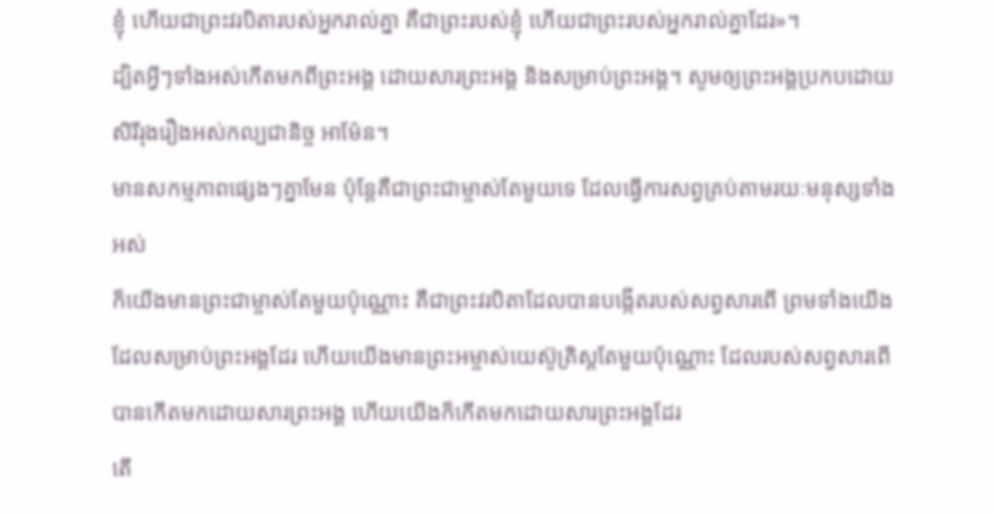ខ្ញុំ ហើយជាព្រះវរបិតារបស់អ្នករាល់គ្នា គឺជាព្រះរបស់ខ្ញុំ ហើយជាព្រះរបស់អ្នករាល់គ្នាដែរ»។
ដ្បិតអ្វីៗទាំងអស់កើតមកពីព្រះអង្គ ដោយសារព្រះអង្គ និងសម្រាប់ព្រះអង្គ។ សូមឲ្យព្រះអង្គប្រកបដោយសិរីរុងរឿងអស់កល្បជានិច្ច អាម៉ែន។
មានសកម្មភាពផ្សេងៗគ្នាមែន ប៉ុន្ដែគឺជាព្រះជាម្ចាស់តែមួយទេ ដែលធ្វើការសព្វគ្រប់តាមរយៈមនុស្សទាំងអស់
ក៏យើងមានព្រះជាម្ចាស់តែមួយប៉ុណ្ណោះ គឺជាព្រះវរបិតាដែលបានបង្កើតរបស់សព្វសារពើ ព្រមទាំងយើងដែលសម្រាប់ព្រះអង្គដែរ ហើយយើងមានព្រះអម្ចាស់យេស៊ូគ្រិស្ដតែមួយប៉ុណ្ណោះ ដែលរបស់សព្វសារពើបានកើតមកដោយសារព្រះអង្គ ហើយយើងក៏កើតមកដោយសារព្រះអង្គដែរ
តើ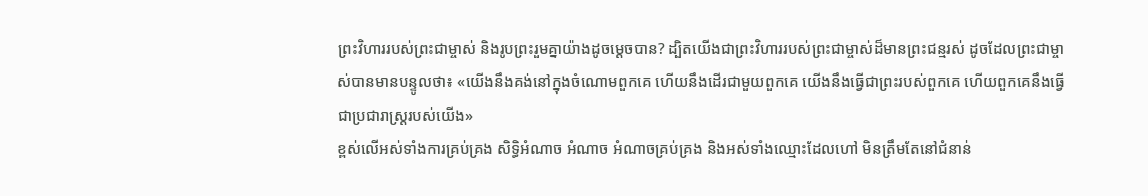ព្រះវិហាររបស់ព្រះជាម្ចាស់ និងរូបព្រះរួមគ្នាយ៉ាងដូចម្ដេចបាន? ដ្បិតយើងជាព្រះវិហាររបស់ព្រះជាម្ចាស់ដ៏មានព្រះជន្មរស់ ដូចដែលព្រះជាម្ចាស់បានមានបន្ទូលថា៖ «យើងនឹងគង់នៅក្នុងចំណោមពួកគេ ហើយនឹងដើរជាមួយពួកគេ យើងនឹងធ្វើជាព្រះរបស់ពួកគេ ហើយពួកគេនឹងធ្វើជាប្រជារាស្រ្ដរបស់យើង»
ខ្ពស់លើអស់ទាំងការគ្រប់គ្រង សិទ្ធិអំណាច អំណាច អំណាចគ្រប់គ្រង និងអស់ទាំងឈ្មោះដែលហៅ មិនត្រឹមតែនៅជំនាន់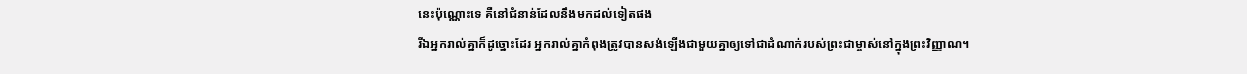នេះប៉ុណ្ណោះទេ គឺនៅជំនាន់ដែលនឹងមកដល់ទៀតផង
រីឯអ្នករាល់គ្នាក៏ដូច្នោះដែរ អ្នករាល់គ្នាកំពុងត្រូវបានសង់ឡើងជាមួយគ្នាឲ្យទៅជាដំណាក់របស់ព្រះជាម្ចាស់នៅក្នុងព្រះវិញ្ញាណ។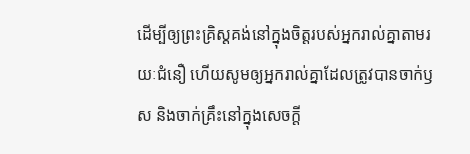ដើម្បីឲ្យព្រះគ្រិស្ដគង់នៅក្នុងចិត្ដរបស់អ្នករាល់គ្នាតាមរយៈជំនឿ ហើយសូមឲ្យអ្នករាល់គ្នាដែលត្រូវបានចាក់ឫស និងចាក់គ្រឹះនៅក្នុងសេចក្ដី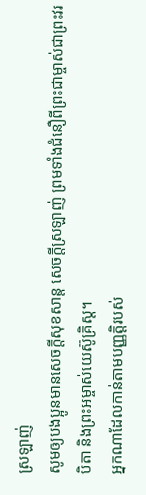ស្រឡាញ់
សូមឲ្យបងប្អូនមានសេចក្ដីសុខសាន្ត សេចក្ដីស្រឡាញ់ ព្រមទាំងជំនឿពីព្រះជាម្ចាស់ជាព្រះវរបិតា និងព្រះអម្ចាស់យេស៊ូគ្រិស្ដ។
អ្នកណាដែលកាន់តាមបញ្ញត្ដិរបស់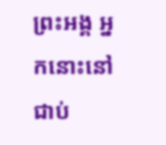ព្រះអង្គ អ្នកនោះនៅជាប់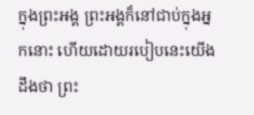ក្នុងព្រះអង្គ ព្រះអង្គក៏នៅជាប់ក្នុងអ្នកនោះ ហើយដោយរបៀបនេះយើងដឹងថា ព្រះ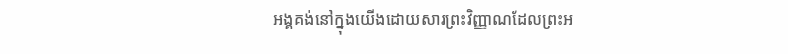អង្គគង់នៅក្នុងយើងដោយសារព្រះវិញ្ញាណដែលព្រះអ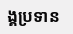ង្គប្រទាន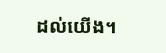ដល់យើង។